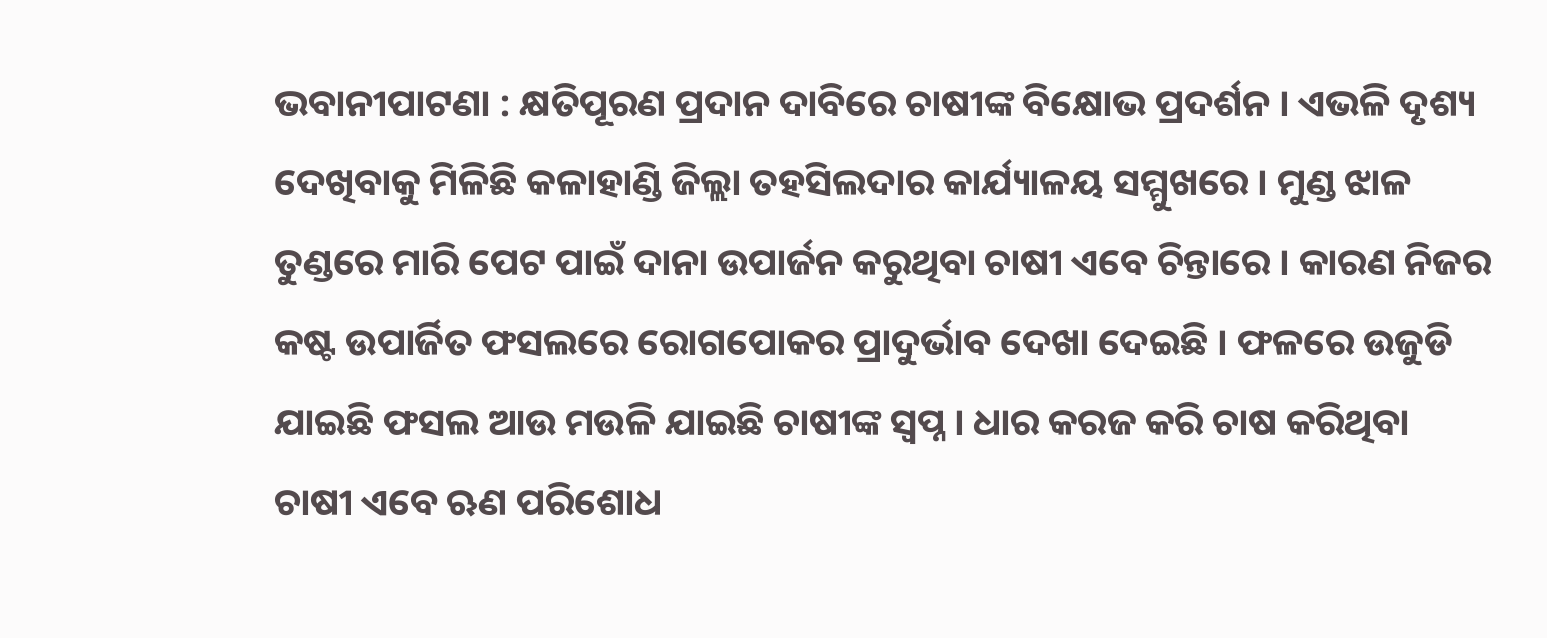ଭବାନୀପାଟଣା : କ୍ଷତିପୂରଣ ପ୍ରଦାନ ଦାବିରେ ଚାଷୀଙ୍କ ବିକ୍ଷୋଭ ପ୍ରଦର୍ଶନ । ଏଭଳି ଦୃଶ୍ୟ ଦେଖିବାକୁ ମିଳିଛି କଳାହାଣ୍ଡି ଜିଲ୍ଲା ତହସିଲଦାର କାର୍ଯ୍ୟାଳୟ ସମ୍ମୁଖରେ । ମୁଣ୍ଡ ଝାଳ ତୁଣ୍ଡରେ ମାରି ପେଟ ପାଇଁ ଦାନା ଉପାର୍ଜନ କରୁଥିବା ଚାଷୀ ଏବେ ଚିନ୍ତାରେ । କାରଣ ନିଜର କଷ୍ଟ ଉପାର୍ଜିତ ଫସଲରେ ରୋଗପୋକର ପ୍ରାଦୁର୍ଭାବ ଦେଖା ଦେଇଛି । ଫଳରେ ଉଜୁଡି ଯାଇଛି ଫସଲ ଆଉ ମଉଳି ଯାଇଛି ଚାଷୀଙ୍କ ସ୍ୱପ୍ନ । ଧାର କରଜ କରି ଚାଷ କରିଥିବା ଚାଷୀ ଏବେ ଋଣ ପରିଶୋଧ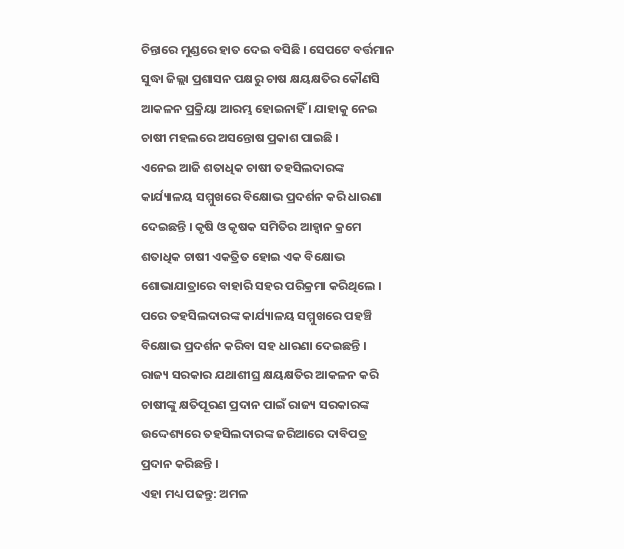ଚିନ୍ତାରେ ମୁଣ୍ଡରେ ହାତ ଦେଇ ବସିଛି । ସେପଟେ ବର୍ତ୍ତମାନ ସୁଦ୍ଧା ଜିଲ୍ଲା ପ୍ରଶାସନ ପକ୍ଷରୁ ଚାଷ କ୍ଷୟକ୍ଷତିର କୌଣସି ଆକଳନ ପ୍ରକ୍ରିୟା ଆରମ୍ଭ ହୋଇନାହିଁ । ଯାହାକୁ ନେଇ ଚାଷୀ ମହଲରେ ଅସନ୍ତୋଷ ପ୍ରକାଶ ପାଇଛି ।
ଏନେଇ ଆଜି ଶତାଧିକ ଚାଷୀ ତହସିଲଦାରଙ୍କ କାର୍ଯ୍ୟାଳୟ ସମ୍ମୁଖରେ ବିକ୍ଷୋଭ ପ୍ରଦର୍ଶନ କରି ଧାରଣା ଦେଇଛନ୍ତି । କୃଷି ଓ କୃଷକ ସମିତିର ଆହ୍ବାନ କ୍ରମେ ଶତାଧିକ ଚାଷୀ ଏକତ୍ରିତ ହୋଇ ଏକ ବିକ୍ଷୋଭ ଶୋଭାଯାତ୍ରାରେ ବାହାରି ସହର ପରିକ୍ରମା କରିଥିଲେ । ପରେ ତହସିଲଦାରଙ୍କ କାର୍ଯ୍ୟାଳୟ ସମ୍ମୁଖରେ ପହଞ୍ଚି ବିକ୍ଷୋଭ ପ୍ରଦର୍ଶନ କରିବା ସହ ଧାରଣା ଦେଇଛନ୍ତି । ରାଜ୍ୟ ସରକାର ଯଥାଶୀଘ୍ର କ୍ଷୟକ୍ଷତିର ଆକଳନ କରି ଚାଷୀଙ୍କୁ କ୍ଷତିପୂରଣ ପ୍ରଦାନ ପାଇଁ ରାଜ୍ୟ ସରକାରଙ୍କ ଉଦ୍ଦେଶ୍ୟରେ ତହସିଲଦାରଙ୍କ ଜରିଆରେ ଦାବିପତ୍ର ପ୍ରଦାନ କରିଛନ୍ତି ।
ଏହା ମଧ୍ୟ ପଢନ୍ତୁ: ଅମଳ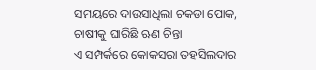ସମୟରେ ଦାଉସାଧିଲା ଚକଡା ପୋକ, ଚାଷୀକୁ ଘାରିଛି ଋଣ ଚିନ୍ତା
ଏ ସମ୍ପର୍କରେ କୋକସରା ତହସିଲଦାର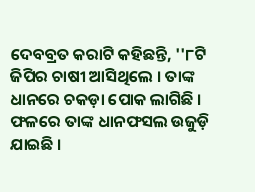ଦେବବ୍ରତ କରାଟି କହିଛନ୍ତି, ''୮ଟି ଜିପିର ଚାଷୀ ଆସିଥିଲେ । ତାଙ୍କ ଧାନରେ ଚକଡ଼ା ପୋକ ଲାଗିଛି । ଫଳରେ ତାଙ୍କ ଧାନଫସଲ ଉଜୁଡ଼ି ଯାଇଛି ।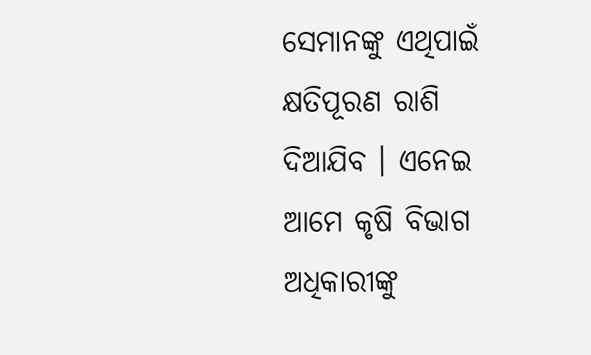ସେମାନଙ୍କୁ ଏଥିପାଇଁ କ୍ଷତିପୂରଣ ରାଶି ଦିଆଯିବ । ଏନେଇ ଆମେ କୃଷି ବିଭାଗ ଅଧିକାରୀଙ୍କୁ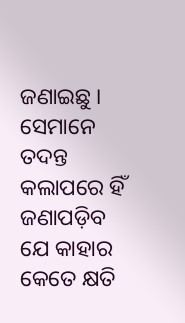ଜଣାଇଛୁ । ସେମାନେ ତଦନ୍ତ କଲାପରେ ହିଁ ଜଣାପଡ଼ିବ ଯେ କାହାର କେତେ କ୍ଷତି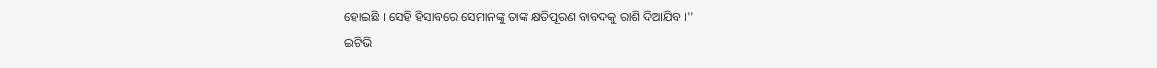ହୋଇଛି । ସେହି ହିସାବରେ ସେମାନଙ୍କୁ ତାଙ୍କ କ୍ଷତିପୂରଣ ବାବଦକୁ ରାଶି ଦିଆଯିବ ।''
ଇଟିଭି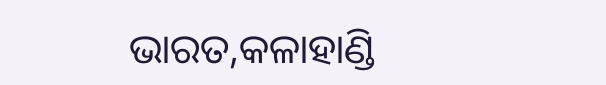ଭାରତ,କଳାହାଣ୍ଡି